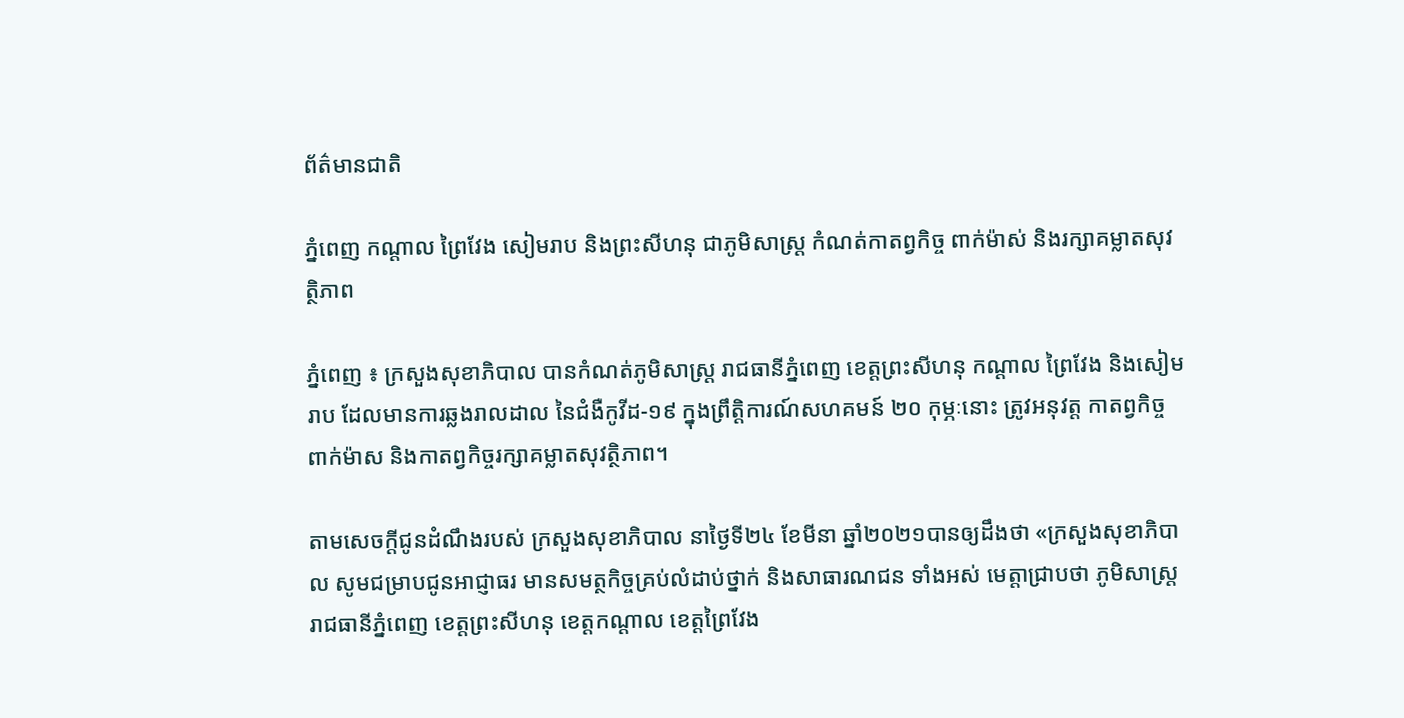ព័ត៌មានជាតិ

ភ្នំពេញ កណ្តាល ព្រៃវែង សៀមរាប និងព្រះសីហនុ ជាភូមិសាស្ដ្រ កំណត់កាតព្វកិច្ច ពាក់ម៉ាស់ និងរក្សាគម្លាតសុវត្ថិភាព

ភ្នំពេញ ៖ ក្រសួងសុខាភិបាល បានកំណត់ភូមិសាស្ត្រ រាជធានីភ្នំពេញ ខេត្តព្រះសីហនុ កណ្តាល ព្រៃវែង និងសៀមរាប ដែលមានការឆ្លងរាលដាល នៃជំងឺកូវីដ-១៩ ក្នុងព្រឹត្តិការណ៍សហគមន៍ ២០ កុម្ភៈនោះ ត្រូវអនុវត្ត កាតព្វកិច្ចពាក់ម៉ាស និងកាតព្វកិច្ចរក្សាគម្លាតសុវត្ថិភាព។

តាមសេចក្តីជូនដំណឹងរបស់ ក្រសួងសុខាភិបាល នាថ្ងៃទី២៤ ខែមីនា ឆ្នាំ២០២១បានឲ្យដឹងថា «ក្រសួងសុខាភិបាល សូមជម្រាបជូនអាជ្ញាធរ មានសមត្ថកិច្ចគ្រប់លំដាប់ថ្នាក់ និងសាធារណជន ទាំងអស់ មេត្តាជ្រាបថា ភូមិសាស្ត្ររាជធានីភ្នំពេញ ខេត្តព្រះសីហនុ ខេត្តកណ្តាល ខេត្តព្រៃវែង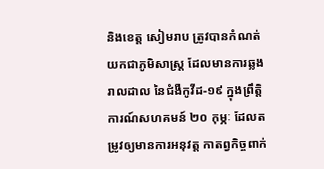និងខេត្ត សៀមរាប ត្រូវបានកំណត់យកជាភូមិសាស្ត្រ ដែលមានការឆ្លងរាលដាល នៃជំងឺកូវីដ-១៩ ក្នុងព្រឹត្តិការណ៍សហគមន៍ ២០ កុម្ភៈ ដែលតម្រូវឲ្យមានការអនុវត្ត កាតព្វកិច្ចពាក់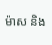ម៉ាស និង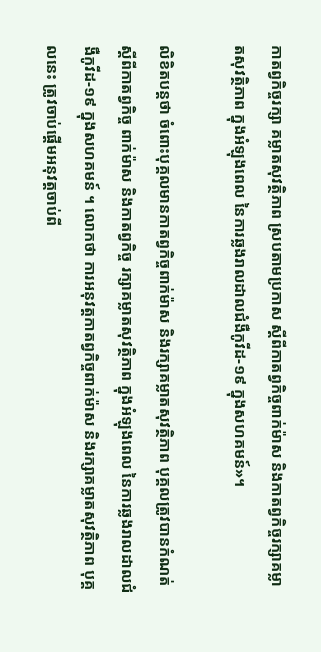កាតព្វកិច្ចរក្សា គម្លាតសុវត្ថិភាព ស្របតាមប្រកាស ស្តីពីកាតព្វកិច្ចពាក់ម៉ាស និងកាតព្វកិច្ចរក្សាគម្លាតសុវត្ថិភាព ក្នុងអំឡុងពេល នៃការឆ្លងរាលដាលជំងឺកូវីដ-១៩ ក្នុងសហគមន៍»។

លិខិតបន្ដថា ចំពោះបុគ្គលមានកាតព្វកិច្ចពាក់ម៉ាស និងរក្សាគម្លាតសុវត្ថិភាព បុគ្គលត្រូវបានកំណត់ ស្តីពីកាតព្វកិច្ច ពាក់ម៉ាស និងកាតព្វកិច្ច រក្សាគម្លាតសុវត្ថិភាព ក្នុងអំឡុងពេល នៃការឆ្លងរាលដាលជំងឺកូវីដ-១៩ ក្នុងសហគមន៍ ។ លោកថា ការអនុវត្តកាតព្វកិច្ចពាក់ម៉ាស និងរក្សាគម្លាតសុវត្ថិភាព បុគ្គលនេះ ត្រូវចាប់ផ្តើមអនុវត្តចាប់ពី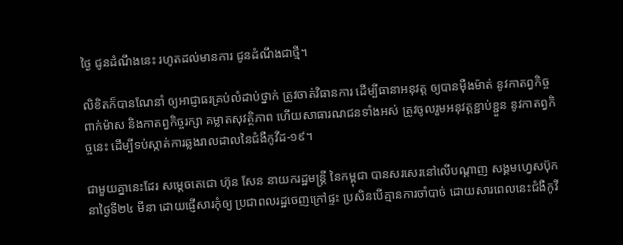ថ្ងៃ ជូនដំណឹងនេះ រហូតដល់មានការ ជូនដំណឹងជាថ្មី។

លិខិតក៏បានណែនាំ ឲ្យអាជ្ញាធរគ្រប់លំដាប់ថ្នាក់ ត្រូវចាត់វិធានការ ដើម្បីធានាអនុវត្ត ឲ្យបានម៉ឺងម៉ាត់ នូវកាតព្វកិច្ចពាក់ម៉ាស និងកាតព្វកិច្ចរក្សា គម្លាតសុវត្ថិភាព ហើយសាធារណជនទាំងអស់ ត្រូវចូលរួមអនុវត្តខ្ជាប់ខ្ជួន នូវកាតព្វកិច្ចនេះ ដើម្បីទប់ស្កាត់ការឆ្លងរាលដាលនៃជំងឺកូវីដ-១៩។

ជាមួយគ្នានេះដែរ សម្ដេចតេជោ ហ៊ុន សែន នាយករដ្ឋមន្ដ្រី នៃកម្ពុជា បានសរសេរនៅលើបណ្ដាញ សង្គមហ្វេសប៊ុក នាថ្ងៃទី២៤ មីនា ដោយផ្ញើសារកុំឲ្យ ប្រជាពលរដ្ឋចេញក្រៅផ្ទះ ប្រសិនបើគ្មានការចាំបាច់ ដោយសារពេលនេះជំងឺកូវី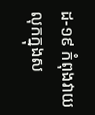ដ-១៩ កំពុងវាយលុកក្នុងស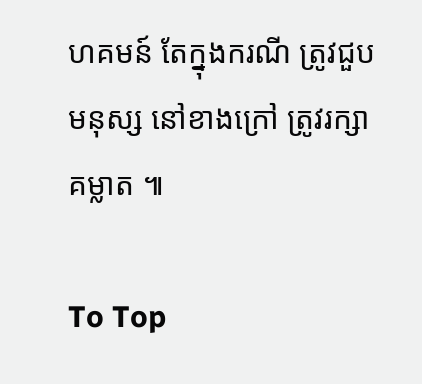ហគមន៍ តែក្នុងករណី ត្រូវជួបមនុស្ស នៅខាងក្រៅ ត្រូវរក្សាគម្លាត ៕

To Top